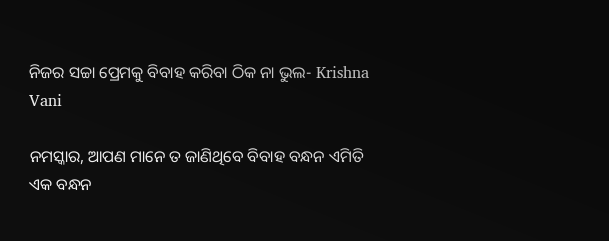ନିଜର ସଚ୍ଚା ପ୍ରେମକୁ ବିବାହ କରିବା ଠିକ ନା ଭୁଲ- Krishna Vani

ନମସ୍କାର, ଆପଣ ମାନେ ତ ଜାଣିଥିବେ ବିବାହ ବନ୍ଧନ ଏମିତି ଏକ ବନ୍ଧନ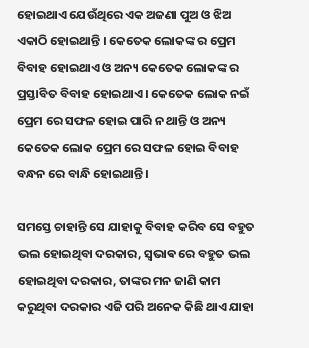ହୋଇଥାଏ ଯେଉଁଥିରେ ଏକ ଅଜଣା ପୁଅ ଓ ଝିଅ ଏକାଠି ହୋଇଥାନ୍ତି । କେତେକ ଲୋକଙ୍କ ର ପ୍ରେମ ବିବାହ ହୋଇଥାଏ ଓ ଅନ୍ୟ କେତେକ ଲୋକଙ୍କ ର ପ୍ରସ୍ତାବିତ ବିବାହ ହୋଇଥାଏ । କେତେକ ଲୋକ ନଇଁ ପ୍ରେମ ରେ ସଫଳ ହୋଇ ପାରି ନ ଥାନ୍ତି ଓ ଅନ୍ୟ କେତେକ ଲୋକ ପ୍ରେମ ରେ ସଫଳ ହୋଇ ବିବାହ ବନ୍ଧନ ରେ ବାନ୍ଧି ହୋଇଥାନ୍ତି ।

ସମସ୍ତେ ଚାହାନ୍ତି ସେ ଯାହାକୁ ବିବାହ କରିବ ସେ ବହୁତ ଭଲ ହୋଇଥିବା ଦରକାର, ସ୍ଵଭାଵ ରେ ବହୁତ ଭଲ ହୋଇଥିବା ଦରକାର, ତାଙ୍କର ମନ ଜାଣି କାମ କରୁଥିବା ଦରକାର ଏଜି ପରି ଅନେକ କିଛି ଥାଏ ଯାହା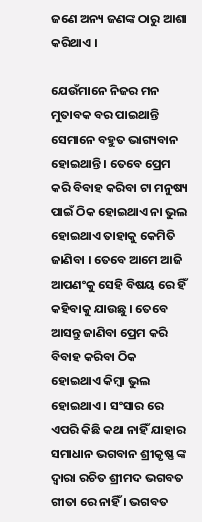ଜଣେ ଅନ୍ୟ ଜଣଙ୍କ ଠାରୁ ଆଶା କରିଥାଏ ।

ଯେଉଁମାନେ ନିଜର ମନ ମୁତାବକ ବର ପାଇଥାନ୍ତି ସେମାନେ ବହୁତ ଭାଗ୍ୟବାନ ହୋଇଥାନ୍ତି । ତେବେ ପ୍ରେମ କରି ବିବାହ କରିବା ଟା ମନୁଷ୍ୟ ପାଇଁ ଠିକ ହୋଇଥାଏ ନା ଭୁଲ ହୋଇଥାଏ ତାହାକୁ କେମିତି ଜାଣିବା । ତେବେ ଆମେ ଆଜି ଆପଣଂକୁ ସେହି ବିଷୟ ରେ ହିଁ କହିବାକୁ ଯାଉଛୁ । ତେବେ ଆସନ୍ତୁ ଜାଣିବା ପ୍ରେମ କରି ବିବାହ କରିବା ଠିକ ହୋଇଥାଏ କିମ୍ବା ଭୁଲ ହୋଇଥାଏ । ସଂସାର ରେ ଏପରି କିଛି କଥା ନାହିଁ ଯାହାର ସମାଧାନ ଭଗବାନ ଶ୍ରୀକୃଷ୍ଣ ଙ୍କ ଦ୍ୱାରା ରଚିତ ଶ୍ରୀମଦ ଭଗବତ ଗୀତା ରେ ନାହିଁ । ଭଗବତ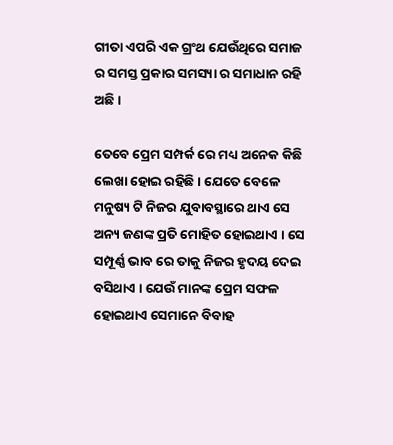ଗୀତା ଏପରି ଏକ ଗ୍ରଂଥ ଯେଉଁଥିରେ ସମାଜ ର ସମସ୍ତ ପ୍ରକାର ସମସ୍ୟା ର ସମାଧାନ ରହି ଅଛି ।

ତେବେ ପ୍ରେମ ସମ୍ପର୍କ ରେ ମଧ୍ୟ ଅନେକ କିଛି ଲେଖା ହୋଇ ରହିଛି । ଯେତେ ବେଳେ ମନୁଷ୍ୟ ଟି ନିଜର ଯୁବାବସ୍ଥାରେ ଥାଏ ସେ ଅନ୍ୟ ଜଣଙ୍କ ପ୍ରତି ମୋହିତ ହୋଇଥାଏ । ସେ ସମ୍ପୂର୍ଣ୍ଣ ଭାବ ରେ ତାକୁ ନିଜର ହୃଦୟ ଦେଇ ବସିଥାଏ । ଯେଉଁ ମାନଙ୍କ ପ୍ରେମ ସଫଳ ହୋଇଥାଏ ସେମାନେ ବିବାହ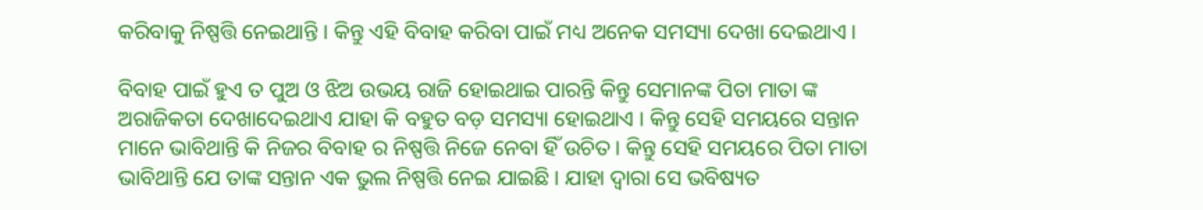କରିବାକୁ ନିଷ୍ପତ୍ତି ନେଇଥାନ୍ତି । କିନ୍ତୁ ଏହି ବିବାହ କରିବା ପାଇଁ ମଧ୍ୟ ଅନେକ ସମସ୍ୟା ଦେଖା ଦେଇଥାଏ ।

ବିବାହ ପାଇଁ ହୁଏ ତ ପୁଅ ଓ ଝିଅ ଉଭୟ ରାଜି ହୋଇଥାଇ ପାରନ୍ତି କିନ୍ତୁ ସେମାନଙ୍କ ପିତା ମାତା ଙ୍କ ଅରାଜିକତା ଦେଖାଦେଇଥାଏ ଯାହା କି ବହୁତ ବଡ଼ ସମସ୍ୟା ହୋଇଥାଏ । କିନ୍ତୁ ସେହି ସମୟରେ ସନ୍ତାନ ମାନେ ଭାବିଥାନ୍ତି କି ନିଜର ବିବାହ ର ନିଷ୍ପତ୍ତି ନିଜେ ନେବା ହିଁ ଉଚିତ । କିନ୍ତୁ ସେହି ସମୟରେ ପିତା ମାତା ଭାବିଥାନ୍ତି ଯେ ତାଙ୍କ ସନ୍ତାନ ଏକ ଭୁଲ ନିଷ୍ପତ୍ତି ନେଇ ଯାଇଛି । ଯାହା ଦ୍ୱାରା ସେ ଭବିଷ୍ୟତ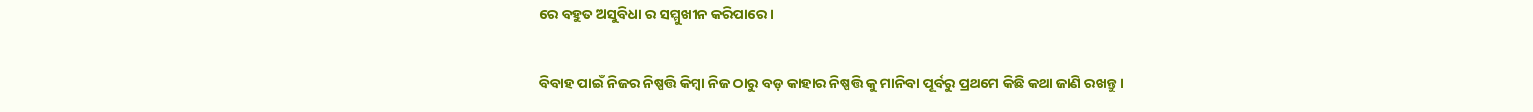ରେ ବହୁତ ଅସୁବିଧା ର ସମ୍ମୁଖୀନ କରିପାରେ ।

ବିବାହ ପାଇଁ ନିଜର ନିଷ୍ପତ୍ତି କିମ୍ବା ନିଜ ଠାରୁ ବଡ଼ କାହାର ନିଷ୍ପତ୍ତି କୁ ମାନିବା ପୂର୍ବରୁ ପ୍ରଥମେ କିଛି କଥା ଜାଣି ରଖନ୍ତୁ ।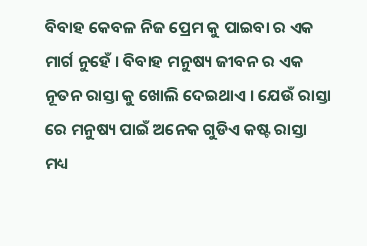ବିବାହ କେବଳ ନିଜ ପ୍ରେମ କୁ ପାଇବା ର ଏକ ମାର୍ଗ ନୁହେଁ । ବିବାହ ମନୁଷ୍ୟ ଜୀବନ ର ଏକ ନୂତନ ରାସ୍ତା କୁ ଖୋଲି ଦେଇଥାଏ । ଯେଉଁ ରାସ୍ତା ରେ ମନୁଷ୍ୟ ପାଇଁ ଅନେକ ଗୁଡିଏ କଷ୍ଟ ରାସ୍ତା ମଧ୍ୟ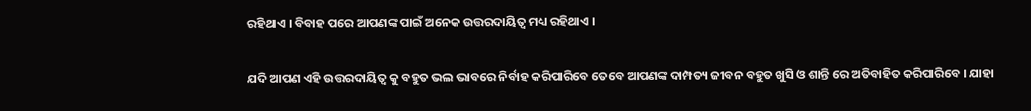ରହିଥାଏ । ବିବାହ ପରେ ଆପଣଙ୍କ ପାଇଁ ଅନେକ ଉତ୍ତରଦାୟିତ୍ୱ ମଧ୍ୟ ରହିଥାଏ ।

ଯଦି ଆପଣ ଏହି ଉତ୍ତରଦାୟିତ୍ୱ କୁ ବହୁତ ଭଲ ଭାବରେ ନିର୍ବାହ କରିପାରିବେ ତେବେ ଆପଣଙ୍କ ଦାମ୍ପତ୍ୟ ଜୀବନ ବହୁତ ଖୁସି ଓ ଶାନ୍ତି ରେ ଅତିବାହିତ କରିପାରିବେ । ଯାହା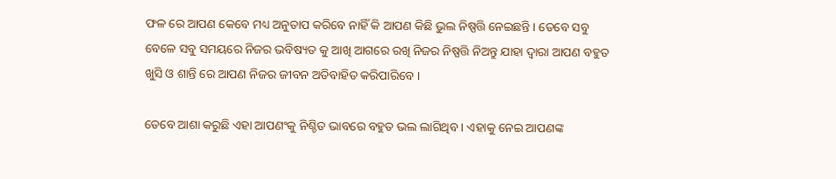ଫଳ ରେ ଆପଣ କେବେ ମଧ୍ୟ ଅନୁତାପ କରିବେ ନାହିଁ କି ଆପଣ କିଛି ଭୁଲ ନିଷ୍ପତ୍ତି ନେଇଛନ୍ତି । ତେବେ ସବୁ ବେଳେ ସବୁ ସମୟରେ ନିଜର ଭବିଷ୍ୟତ କୁ ଆଖି ଆଗରେ ରଖି ନିଜର ନିଷ୍ପତ୍ତି ନିଅନ୍ତୁ ଯାହା ଦ୍ୱାରା ଆପଣ ବହୁତ ଖୁସି ଓ ଶାନ୍ତି ରେ ଆପଣ ନିଜର ଜୀବନ ଅତିବାହିତ କରିପାରିବେ ।

ତେବେ ଆଶା କରୁଛି ଏହା ଆପଣଂକୁ ନିଶ୍ଚିତ ଭାବରେ ବହୁତ ଭଲ ଲାଗିଥିବ । ଏହାକୁ ନେଇ ଆପଣଙ୍କ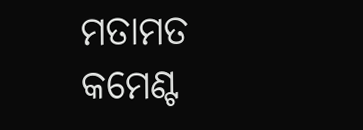ମତାମତ କମେଣ୍ଟ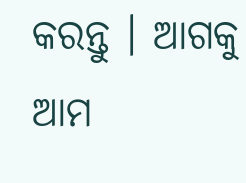କରନ୍ତୁ । ଆଗକୁ ଆମ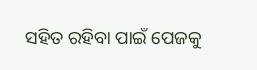ସହିତ ରହିବା ପାଇଁ ପେଜକୁ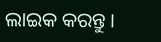ଲାଇକ କରନ୍ତୁ ।